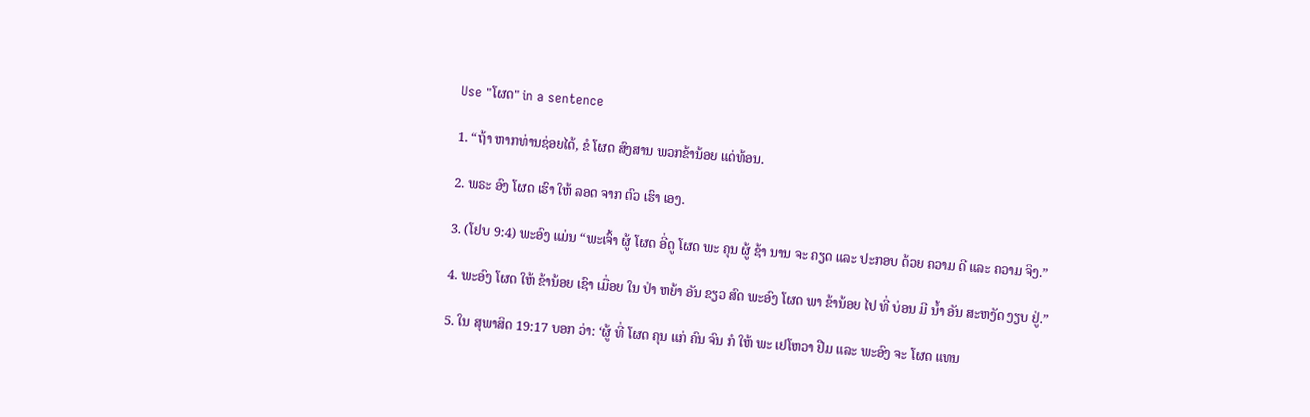Use "ໂຜດ" in a sentence

1. “ຖ້າ ຫາກທ່ານຊ່ອຍໄດ້, ຂໍ ໂຜດ ສົງສານ ພວກຂ້ານ້ອຍ ແດ່ທ້ອນ.

2. ພຣະ ອົງ ໂຜດ ເຮົາ ໃຫ້ ລອດ ຈາກ ຕົວ ເຮົາ ເອງ.

3. (ໂຢບ 9:4) ພະອົງ ແມ່ນ “ພະເຈົ້າ ຜູ້ ໂຜດ ອີ່ດູ ໂຜດ ພະ ຄຸນ ຜູ້ ຊ້າ ນານ ຈະ ຄຽດ ແລະ ປະກອບ ດ້ວຍ ຄວາມ ດີ ແລະ ຄວາມ ຈິງ.”

4. ພະອົງ ໂຜດ ໃຫ້ ຂ້ານ້ອຍ ເຊົາ ເມື່ອຍ ໃນ ປ່າ ຫຍ້າ ອັນ ຂຽວ ສົດ ພະອົງ ໂຜດ ພາ ຂ້ານ້ອຍ ໄປ ທີ່ ບ່ອນ ມີ ນໍ້າ ອັນ ສະຫງັດ ງຽບ ຢູ່.”

5. ໃນ ສຸພາສິດ 19:17 ບອກ ວ່າ: ‘ຜູ້ ທີ່ ໂຜດ ຄຸນ ແກ່ ຄົນ ຈົນ ກໍ ໃຫ້ ພະ ເຢໂຫວາ ຢືມ ແລະ ພະອົງ ຈະ ໂຜດ ແທນ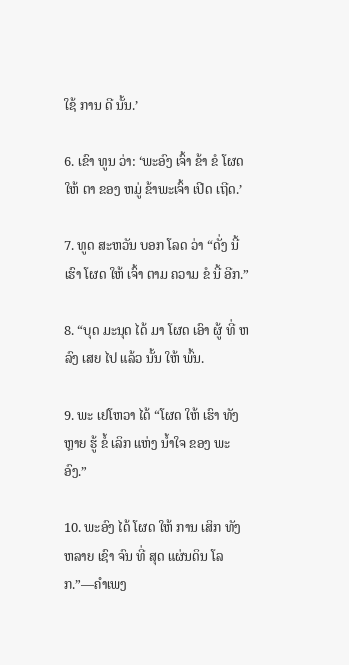ໃຊ້ ການ ດີ ນັ້ນ.’

6. ເຂົາ ທູນ ວ່າ: ‘ພະອົງ ເຈົ້າ ຂ້າ ຂໍ ໂຜດ ໃຫ້ ຕາ ຂອງ ຫມູ່ ຂ້າພະເຈົ້າ ເປີດ ເຖີດ.’

7. ທູດ ສະຫວັນ ບອກ ໂລດ ວ່າ “ດັ່ງ ນີ້ ເຮົາ ໂຜດ ໃຫ້ ເຈົ້າ ຕາມ ຄວາມ ຂໍ ນີ້ ອີກ.”

8. “ບຸດ ມະນຸດ ໄດ້ ມາ ໂຜດ ເອົາ ຜູ້ ທີ່ ຫລົງ ເສຍ ໄປ ແລ້ວ ນັ້ນ ໃຫ້ ພົ້ນ.

9. ພະ ເຢໂຫວາ ໄດ້ “ໂຜດ ໃຫ້ ເຮົາ ທັງ ຫຼາຍ ຮູ້ ຂໍ້ ເລິກ ແຫ່ງ ນໍ້າໃຈ ຂອງ ພະອົງ.”

10. ພະອົງ ໄດ້ ໂຜດ ໃຫ້ ການ ເສິກ ທັງ ຫລາຍ ເຊົາ ຈົນ ທີ່ ສຸດ ແຜ່ນດິນ ໂລກ.”—ຄໍາເພງ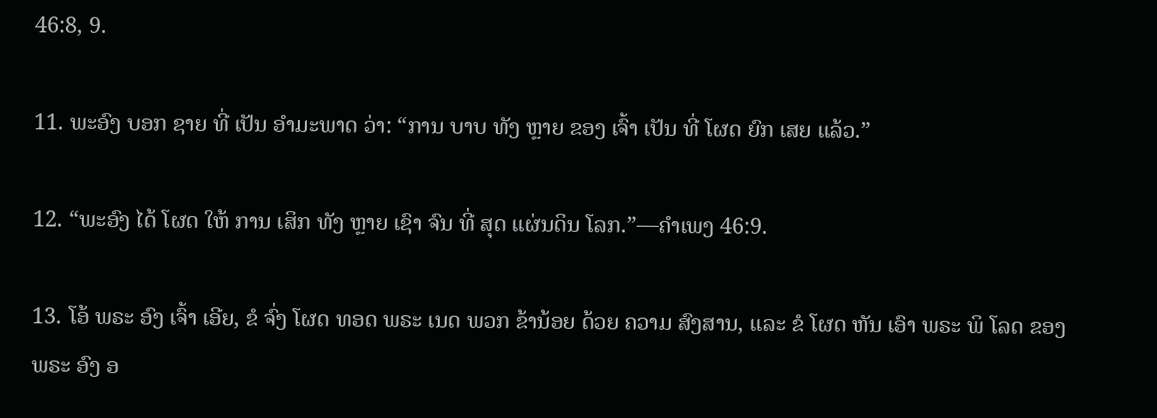46:8, 9.

11. ພະອົງ ບອກ ຊາຍ ທີ່ ເປັນ ອໍາມະພາດ ວ່າ: “ການ ບາບ ທັງ ຫຼາຍ ຂອງ ເຈົ້າ ເປັນ ທີ່ ໂຜດ ຍົກ ເສຍ ແລ້ວ.”

12. “ພະອົງ ໄດ້ ໂຜດ ໃຫ້ ການ ເສິກ ທັງ ຫຼາຍ ເຊົາ ຈົນ ທີ່ ສຸດ ແຜ່ນດິນ ໂລກ.”—ຄໍາເພງ 46:9.

13. ໂອ້ ພຣະ ອົງ ເຈົ້າ ເອີຍ, ຂໍ ຈົ່ງ ໂຜດ ທອດ ພຣະ ເນດ ພວກ ຂ້ານ້ອຍ ດ້ວຍ ຄວາມ ສົງສານ, ແລະ ຂໍ ໂຜດ ຫັນ ເອົາ ພຣະ ພິ ໂລດ ຂອງ ພຣະ ອົງ ອ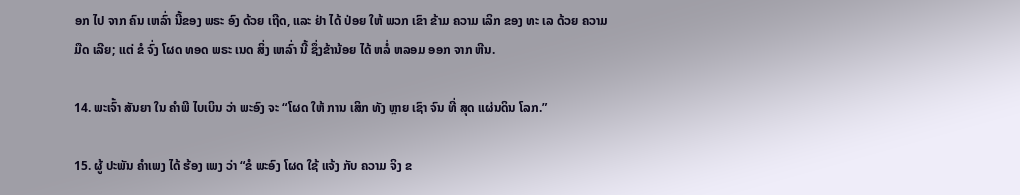ອກ ໄປ ຈາກ ຄົນ ເຫລົ່າ ນີ້ຂອງ ພຣະ ອົງ ດ້ວຍ ເຖີດ, ແລະ ຢ່າ ໄດ້ ປ່ອຍ ໃຫ້ ພວກ ເຂົາ ຂ້າມ ຄວາມ ເລິກ ຂອງ ທະ ເລ ດ້ວຍ ຄວາມ ມືດ ເລີຍ; ແຕ່ ຂໍ ຈົ່ງ ໂຜດ ທອດ ພຣະ ເນດ ສິ່ງ ເຫລົ່າ ນີ້ ຊຶ່ງຂ້ານ້ອຍ ໄດ້ ຫລໍ່ ຫລອມ ອອກ ຈາກ ຫີນ.

14. ພະເຈົ້າ ສັນຍາ ໃນ ຄໍາພີ ໄບເບິນ ວ່າ ພະອົງ ຈະ “ໂຜດ ໃຫ້ ການ ເສິກ ທັງ ຫຼາຍ ເຊົາ ຈົນ ທີ່ ສຸດ ແຜ່ນດິນ ໂລກ.”

15. ຜູ້ ປະພັນ ຄໍາເພງ ໄດ້ ຮ້ອງ ເພງ ວ່າ “ຂໍ ພະອົງ ໂຜດ ໃຊ້ ແຈ້ງ ກັບ ຄວາມ ຈິງ ຂ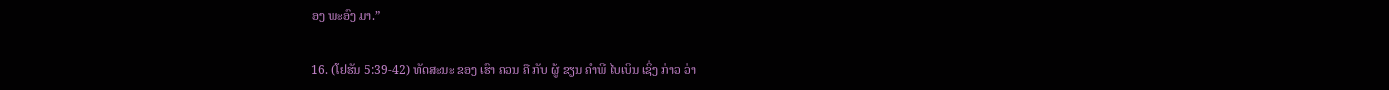ອງ ພະອົງ ມາ.”

16. (ໂຢຮັນ 5:39-42) ທັດສະນະ ຂອງ ເຮົາ ຄວນ ຄື ກັບ ຜູ້ ຂຽນ ຄໍາພີ ໄບເບິນ ເຊິ່ງ ກ່າວ ວ່າ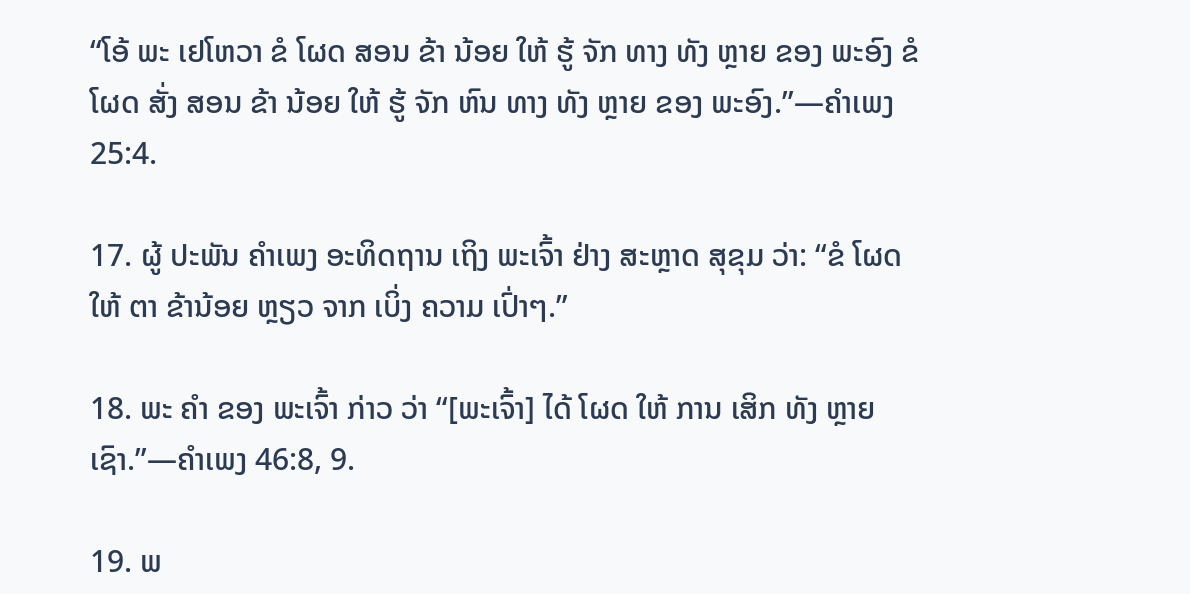“ໂອ້ ພະ ເຢໂຫວາ ຂໍ ໂຜດ ສອນ ຂ້າ ນ້ອຍ ໃຫ້ ຮູ້ ຈັກ ທາງ ທັງ ຫຼາຍ ຂອງ ພະອົງ ຂໍ ໂຜດ ສັ່ງ ສອນ ຂ້າ ນ້ອຍ ໃຫ້ ຮູ້ ຈັກ ຫົນ ທາງ ທັງ ຫຼາຍ ຂອງ ພະອົງ.”—ຄໍາເພງ 25:4.

17. ຜູ້ ປະພັນ ຄໍາເພງ ອະທິດຖານ ເຖິງ ພະເຈົ້າ ຢ່າງ ສະຫຼາດ ສຸຂຸມ ວ່າ: “ຂໍ ໂຜດ ໃຫ້ ຕາ ຂ້ານ້ອຍ ຫຼຽວ ຈາກ ເບິ່ງ ຄວາມ ເປົ່າໆ.”

18. ພະ ຄໍາ ຂອງ ພະເຈົ້າ ກ່າວ ວ່າ “[ພະເຈົ້າ] ໄດ້ ໂຜດ ໃຫ້ ການ ເສິກ ທັງ ຫຼາຍ ເຊົາ.”—ຄໍາເພງ 46:8, 9.

19. ພ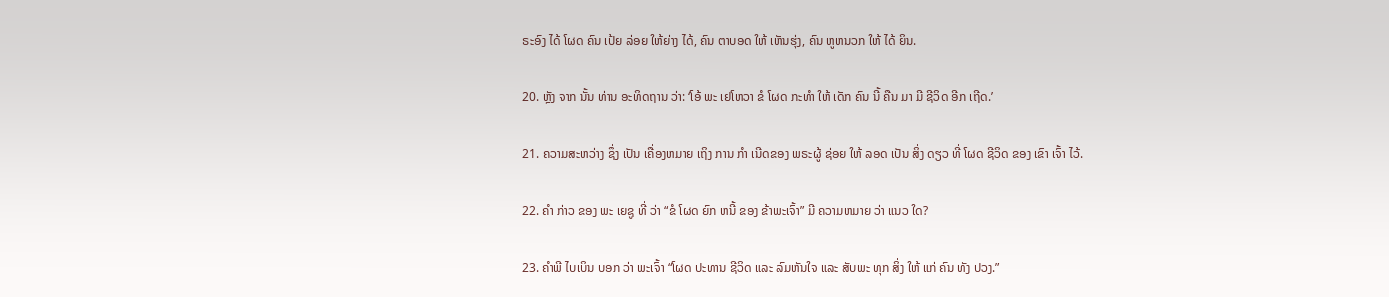ຣະອົງ ໄດ້ ໂຜດ ຄົນ ເປ້ຍ ລ່ອຍ ໃຫ້ຍ່າງ ໄດ້, ຄົນ ຕາບອດ ໃຫ້ ເຫັນຮຸ່ງ, ຄົນ ຫູຫນວກ ໃຫ້ ໄດ້ ຍິນ.

20. ຫຼັງ ຈາກ ນັ້ນ ທ່ານ ອະທິດຖານ ວ່າ: ‘ໂອ້ ພະ ເຢໂຫວາ ຂໍ ໂຜດ ກະທໍາ ໃຫ້ ເດັກ ຄົນ ນີ້ ຄືນ ມາ ມີ ຊີວິດ ອີກ ເຖີດ.’

21. ຄວາມສະຫວ່າງ ຊຶ່ງ ເປັນ ເຄື່ອງຫມາຍ ເຖິງ ການ ກໍາ ເນີດຂອງ ພຣະຜູ້ ຊ່ອຍ ໃຫ້ ລອດ ເປັນ ສິ່ງ ດຽວ ທີ່ ໂຜດ ຊີວິດ ຂອງ ເຂົາ ເຈົ້າ ໄວ້.

22. ຄໍາ ກ່າວ ຂອງ ພະ ເຍຊູ ທີ່ ວ່າ “ຂໍ ໂຜດ ຍົກ ຫນີ້ ຂອງ ຂ້າພະເຈົ້າ” ມີ ຄວາມຫມາຍ ວ່າ ແນວ ໃດ?

23. ຄໍາພີ ໄບເບິນ ບອກ ວ່າ ພະເຈົ້າ “ໂຜດ ປະທານ ຊີວິດ ແລະ ລົມຫັນໃຈ ແລະ ສັບພະ ທຸກ ສິ່ງ ໃຫ້ ແກ່ ຄົນ ທັງ ປວງ.”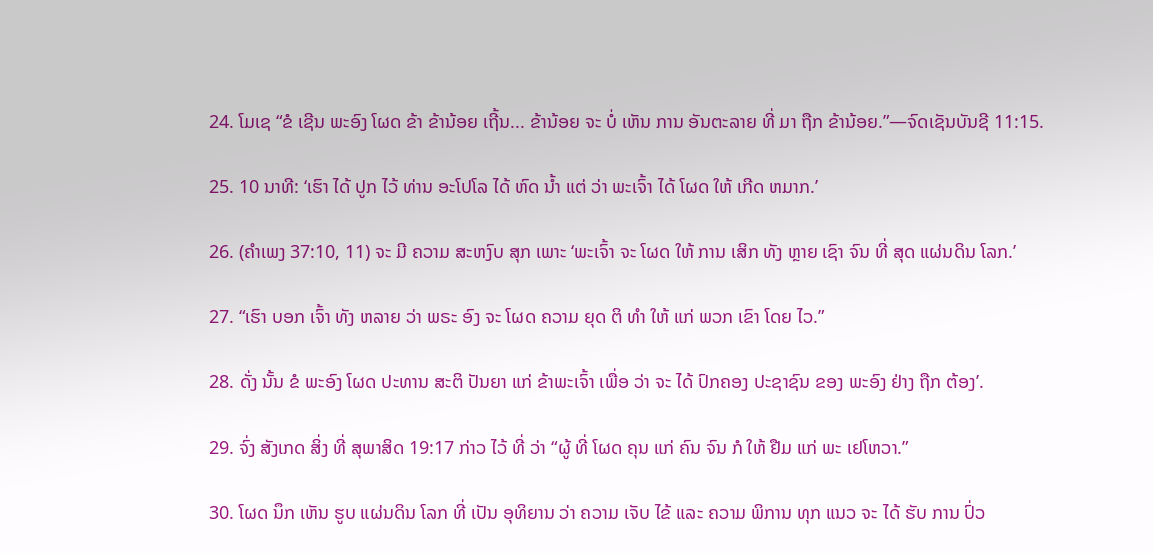24. ໂມເຊ “ຂໍ ເຊີນ ພະອົງ ໂຜດ ຂ້າ ຂ້ານ້ອຍ ເຖີ້ນ... ຂ້ານ້ອຍ ຈະ ບໍ່ ເຫັນ ການ ອັນຕະລາຍ ທີ່ ມາ ຖືກ ຂ້ານ້ອຍ.”—ຈົດເຊັນບັນຊີ 11:15.

25. 10 ນາທີ: ‘ເຮົາ ໄດ້ ປູກ ໄວ້ ທ່ານ ອະໂປໂລ ໄດ້ ຫົດ ນໍ້າ ແຕ່ ວ່າ ພະເຈົ້າ ໄດ້ ໂຜດ ໃຫ້ ເກີດ ຫມາກ.’

26. (ຄໍາເພງ 37:10, 11) ຈະ ມີ ຄວາມ ສະຫງົບ ສຸກ ເພາະ ‘ພະເຈົ້າ ຈະ ໂຜດ ໃຫ້ ການ ເສິກ ທັງ ຫຼາຍ ເຊົາ ຈົນ ທີ່ ສຸດ ແຜ່ນດິນ ໂລກ.’

27. “ເຮົາ ບອກ ເຈົ້າ ທັງ ຫລາຍ ວ່າ ພຣະ ອົງ ຈະ ໂຜດ ຄວາມ ຍຸດ ຕິ ທໍາ ໃຫ້ ແກ່ ພວກ ເຂົາ ໂດຍ ໄວ.”

28. ດັ່ງ ນັ້ນ ຂໍ ພະອົງ ໂຜດ ປະທານ ສະຕິ ປັນຍາ ແກ່ ຂ້າພະເຈົ້າ ເພື່ອ ວ່າ ຈະ ໄດ້ ປົກຄອງ ປະຊາຊົນ ຂອງ ພະອົງ ຢ່າງ ຖືກ ຕ້ອງ’.

29. ຈົ່ງ ສັງເກດ ສິ່ງ ທີ່ ສຸພາສິດ 19:17 ກ່າວ ໄວ້ ທີ່ ວ່າ “ຜູ້ ທີ່ ໂຜດ ຄຸນ ແກ່ ຄົນ ຈົນ ກໍ ໃຫ້ ຢືມ ແກ່ ພະ ເຢໂຫວາ.”

30. ໂຜດ ນຶກ ເຫັນ ຮູບ ແຜ່ນດິນ ໂລກ ທີ່ ເປັນ ອຸທິຍານ ວ່າ ຄວາມ ເຈັບ ໄຂ້ ແລະ ຄວາມ ພິການ ທຸກ ແນວ ຈະ ໄດ້ ຮັບ ການ ປົ່ວ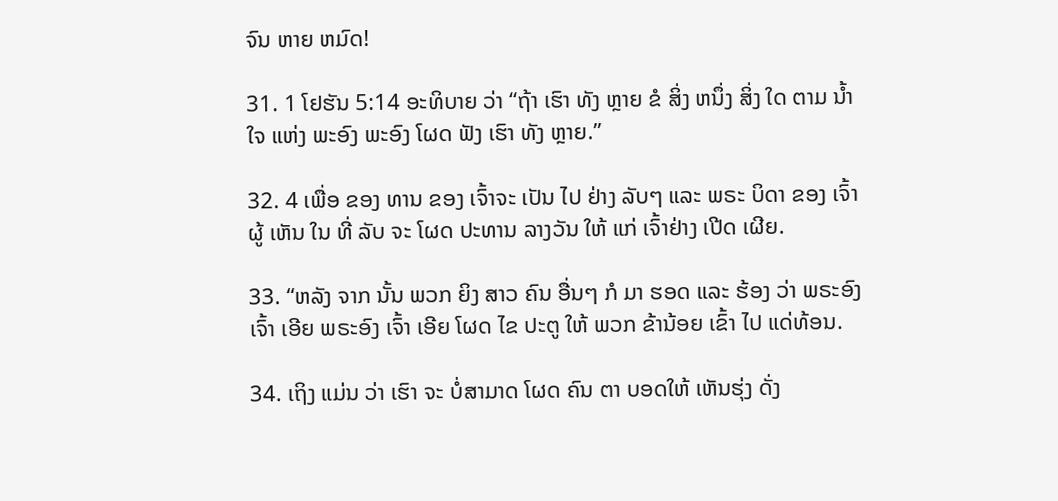ຈົນ ຫາຍ ຫມົດ!

31. 1 ໂຢຮັນ 5:14 ອະທິບາຍ ວ່າ “ຖ້າ ເຮົາ ທັງ ຫຼາຍ ຂໍ ສິ່ງ ຫນຶ່ງ ສິ່ງ ໃດ ຕາມ ນໍ້າໃຈ ແຫ່ງ ພະອົງ ພະອົງ ໂຜດ ຟັງ ເຮົາ ທັງ ຫຼາຍ.”

32. 4 ເພື່ອ ຂອງ ທານ ຂອງ ເຈົ້າຈະ ເປັນ ໄປ ຢ່າງ ລັບໆ ແລະ ພຣະ ບິດາ ຂອງ ເຈົ້າຜູ້ ເຫັນ ໃນ ທີ່ ລັບ ຈະ ໂຜດ ປະທານ ລາງວັນ ໃຫ້ ແກ່ ເຈົ້າຢ່າງ ເປີດ ເຜີຍ.

33. “ຫລັງ ຈາກ ນັ້ນ ພວກ ຍິງ ສາວ ຄົນ ອື່ນໆ ກໍ ມາ ຮອດ ແລະ ຮ້ອງ ວ່າ ພຣະອົງ ເຈົ້າ ເອີຍ ພຣະອົງ ເຈົ້າ ເອີຍ ໂຜດ ໄຂ ປະຕູ ໃຫ້ ພວກ ຂ້ານ້ອຍ ເຂົ້າ ໄປ ແດ່ທ້ອນ.

34. ເຖິງ ແມ່ນ ວ່າ ເຮົາ ຈະ ບໍ່ສາມາດ ໂຜດ ຄົນ ຕາ ບອດໃຫ້ ເຫັນຮຸ່ງ ດັ່ງ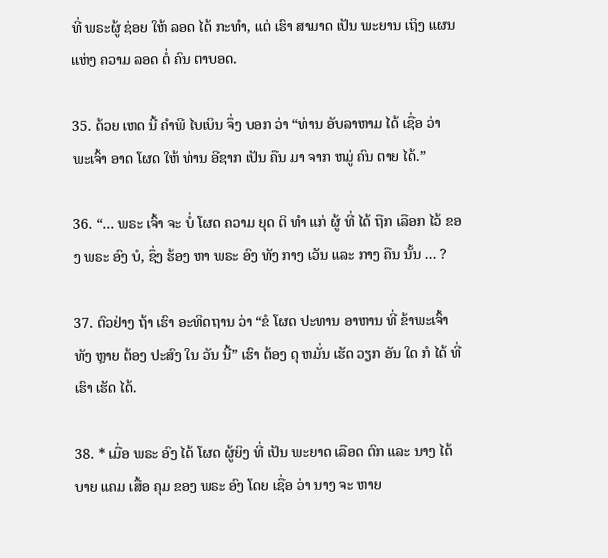ທີ່ ພຣະຜູ້ ຊ່ອຍ ໃຫ້ ລອດ ໄດ້ ກະທໍາ, ແຕ່ ເຮົາ ສາມາດ ເປັນ ພະຍານ ເຖິງ ແຜນ ແຫ່ງ ຄວາມ ລອດ ຕໍ່ ຄົນ ຕາບອດ.

35. ດ້ວຍ ເຫດ ນີ້ ຄໍາພີ ໄບເບິນ ຈຶ່ງ ບອກ ວ່າ “ທ່ານ ອັບລາຫາມ ໄດ້ ເຊື່ອ ວ່າ ພະເຈົ້າ ອາດ ໂຜດ ໃຫ້ ທ່ານ ອີຊາກ ເປັນ ຄືນ ມາ ຈາກ ຫມູ່ ຄົນ ຕາຍ ໄດ້.”

36. “... ພຣະ ເຈົ້າ ຈະ ບໍ່ ໂຜດ ຄວາມ ຍຸດ ຕິ ທໍາ ແກ່ ຜູ້ ທີ່ ໄດ້ ຖືກ ເລືອກ ໄວ້ ຂອງ ພຣະ ອົງ ບໍ, ຊຶ່ງ ຮ້ອງ ຫາ ພຣະ ອົງ ທັງ ກາງ ເວັນ ແລະ ກາງ ຄືນ ນັ້ນ ... ?

37. ຕົວຢ່າງ ຖ້າ ເຮົາ ອະທິດຖານ ວ່າ “ຂໍ ໂຜດ ປະທານ ອາຫານ ທີ່ ຂ້າພະເຈົ້າ ທັງ ຫຼາຍ ຕ້ອງ ປະສົງ ໃນ ວັນ ນີ້” ເຮົາ ຕ້ອງ ດຸ ຫມັ່ນ ເຮັດ ວຽກ ອັນ ໃດ ກໍ ໄດ້ ທີ່ ເຮົາ ເຮັດ ໄດ້.

38. * ເມື່ອ ພຣະ ອົງ ໄດ້ ໂຜດ ຜູ້ຍິງ ທີ່ ເປັນ ພະຍາດ ເລືອດ ຕົກ ແລະ ນາງ ໄດ້ ບາຍ ແຄມ ເສື້ອ ຄຸມ ຂອງ ພຣະ ອົງ ໂດຍ ເຊື່ອ ວ່າ ນາງ ຈະ ຫາຍ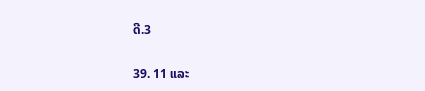ດີ.3

39. 11 ແລະ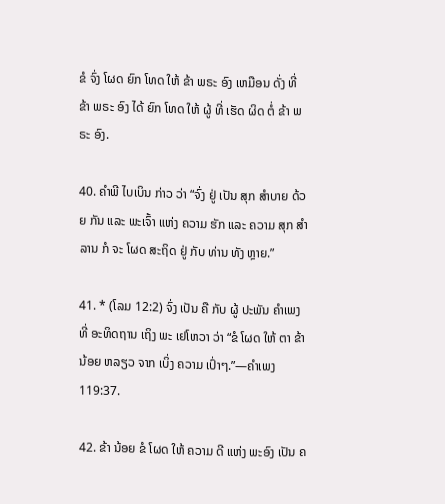ຂໍ ຈົ່ງ ໂຜດ ຍົກ ໂທດ ໃຫ້ ຂ້າ ພຣະ ອົງ ເຫມືອນ ດັ່ງ ທີ່ ຂ້າ ພຣະ ອົງ ໄດ້ ຍົກ ໂທດ ໃຫ້ ຜູ້ ທີ່ ເຮັດ ຜິດ ຕໍ່ ຂ້າ ພຣະ ອົງ.

40. ຄໍາພີ ໄບເບິນ ກ່າວ ວ່າ “ຈົ່ງ ຢູ່ ເປັນ ສຸກ ສໍາບາຍ ດ້ວຍ ກັນ ແລະ ພະເຈົ້າ ແຫ່ງ ຄວາມ ຮັກ ແລະ ຄວາມ ສຸກ ສໍາລານ ກໍ ຈະ ໂຜດ ສະຖິດ ຢູ່ ກັບ ທ່ານ ທັງ ຫຼາຍ.”

41. * (ໂລມ 12:2) ຈົ່ງ ເປັນ ຄື ກັບ ຜູ້ ປະພັນ ຄໍາເພງ ທີ່ ອະທິດຖານ ເຖິງ ພະ ເຢໂຫວາ ວ່າ “ຂໍ ໂຜດ ໃຫ້ ຕາ ຂ້າ ນ້ອຍ ຫລຽວ ຈາກ ເບິ່ງ ຄວາມ ເປົ່າໆ.”—ຄໍາເພງ 119:37.

42. ຂ້າ ນ້ອຍ ຂໍ ໂຜດ ໃຫ້ ຄວາມ ດີ ແຫ່ງ ພະອົງ ເປັນ ຄ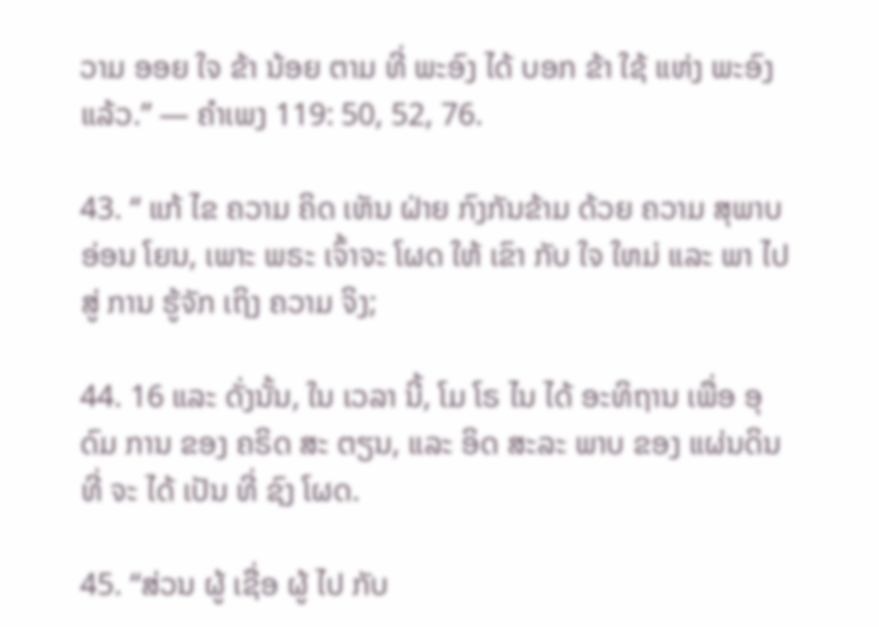ວາມ ອອຍ ໃຈ ຂ້າ ນ້ອຍ ຕາມ ທີ່ ພະອົງ ໄດ້ ບອກ ຂ້າ ໃຊ້ ແຫ່ງ ພະອົງ ແລ້ວ.” — ຄໍາເພງ 119: 50, 52, 76.

43. “ ແກ້ ໄຂ ຄວາມ ຄິດ ເຫັນ ຝ່າຍ ກົງກັນຂ້າມ ດ້ວຍ ຄວາມ ສຸພາບ ອ່ອນ ໂຍນ, ເພາະ ພຣະ ເຈົ້າຈະ ໂຜດ ໃຫ້ ເຂົາ ກັບ ໃຈ ໃຫມ່ ແລະ ພາ ໄປ ສູ່ ການ ຮູ້ຈັກ ເຖິງ ຄວາມ ຈິງ;

44. 16 ແລະ ດັ່ງນັ້ນ, ໃນ ເວລາ ນີ້, ໂມ ໂຣ ໄນ ໄດ້ ອະທິຖານ ເພື່ອ ອຸດົມ ການ ຂອງ ຄຣິດ ສະ ຕຽນ, ແລະ ອິດ ສະລະ ພາບ ຂອງ ແຜ່ນດິນ ທີ່ ຈະ ໄດ້ ເປັນ ທີ່ ຊົງ ໂຜດ.

45. “ສ່ວນ ຜູ້ ເຊື່ອ ຜູ້ ໄປ ກັບ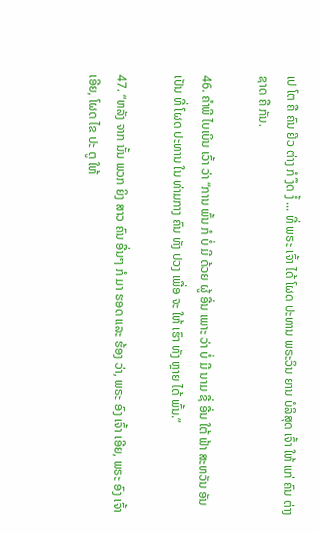ເປ ໂຕ ຄື ຄົນ ຢິວ ຕ່າງ ກໍ ງຶດ ງໍ້ ... ທີ່ ພຣະ ເຈົ້າ ໄດ້ ໂຜດ ປະທານ ພຣະວິນ ຍານ ບໍລິສຸດ ເຈົ້າ ໃຫ້ ແກ່ ຄົນ ຕ່າງ ຊາດ ຄື ກັນ.

46. ຄໍາພີ ໄບເບິນ ເວົ້າ ວ່າ “ການ ພົ້ນ ກໍ ບໍ່ ມີ ດ້ວຍ ຜູ້ ອື່ນ ເພາະ ວ່າ ບໍ່ ມີ ນາມ ຊື່ ອື່ນ ໃຕ້ ຟ້າ ສະຫວັນ ອັນ ເປັນ ທີ່ ໂຜດ ປະທານ ໃນ ທ່າມກາງ ຄົນ ທັງ ປວງ ເພື່ອ ຈະ ໃຫ້ ເຮົາ ທັງ ຫຼາຍ ໄດ້ ພົ້ນ.”

47. “ຫລັງ ຈາກ ນັ້ນ ພວກ ຍິງ ສາວ ຄົນ ອື່ນໆ ກໍ ມາ ຮອດ ແລະ ຮ້ອງ ວ່າ, ພຣະ ອົງ ເຈົ້າ ເອີຍ, ພຣະ ອົງ ເຈົ້າ ເອີຍ, ໂຜດ ໄຂ ປະ ຕູ ໃຫ້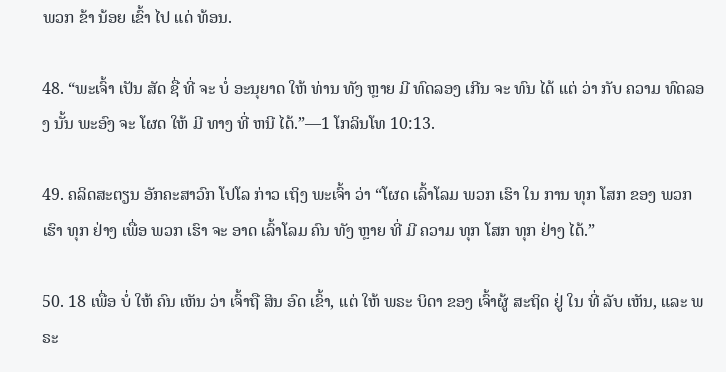ພວກ ຂ້າ ນ້ອຍ ເຂົ້າ ໄປ ແດ່ ທ້ອນ.

48. “ພະເຈົ້າ ເປັນ ສັດ ຊື່ ທີ່ ຈະ ບໍ່ ອະນຸຍາດ ໃຫ້ ທ່ານ ທັງ ຫຼາຍ ມີ ທົດລອງ ເກີນ ຈະ ທົນ ໄດ້ ແຕ່ ວ່າ ກັບ ຄວາມ ທົດລອງ ນັ້ນ ພະອົງ ຈະ ໂຜດ ໃຫ້ ມີ ທາງ ທີ່ ຫນີ ໄດ້.”—1 ໂກລິນໂທ 10:13.

49. ຄລິດສະຕຽນ ອັກຄະສາວົກ ໂປໂລ ກ່າວ ເຖິງ ພະເຈົ້າ ວ່າ “ໂຜດ ເລົ້າໂລມ ພວກ ເຮົາ ໃນ ການ ທຸກ ໂສກ ຂອງ ພວກ ເຮົາ ທຸກ ຢ່າງ ເພື່ອ ພວກ ເຮົາ ຈະ ອາດ ເລົ້າໂລມ ຄົນ ທັງ ຫຼາຍ ທີ່ ມີ ຄວາມ ທຸກ ໂສກ ທຸກ ຢ່າງ ໄດ້.”

50. 18 ເພື່ອ ບໍ່ ໃຫ້ ຄົນ ເຫັນ ວ່າ ເຈົ້າຖື ສິນ ອົດ ເຂົ້າ, ແຕ່ ໃຫ້ ພຣະ ບິດາ ຂອງ ເຈົ້າຜູ້ ສະຖິດ ຢູ່ ໃນ ທີ່ ລັບ ເຫັນ, ແລະ ພຣະ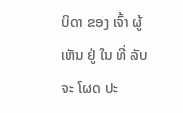ບິດາ ຂອງ ເຈົ້າ ຜູ້ ເຫັນ ຢູ່ ໃນ ທີ່ ລັບ ຈະ ໂຜດ ປະ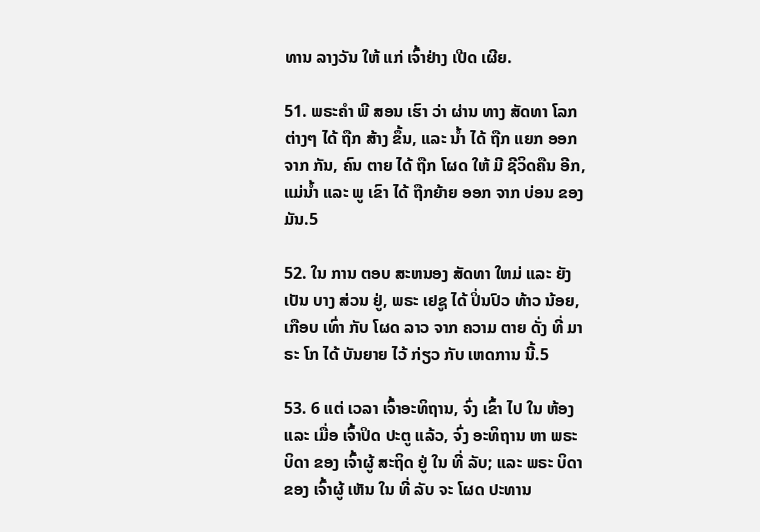ທານ ລາງວັນ ໃຫ້ ແກ່ ເຈົ້າຢ່າງ ເປີດ ເຜີຍ.

51. ພຣະຄໍາ ພີ ສອນ ເຮົາ ວ່າ ຜ່ານ ທາງ ສັດທາ ໂລກ ຕ່າງໆ ໄດ້ ຖືກ ສ້າງ ຂຶ້ນ, ແລະ ນ້ຳ ໄດ້ ຖືກ ແຍກ ອອກຈາກ ກັນ, ຄົນ ຕາຍ ໄດ້ ຖືກ ໂຜດ ໃຫ້ ມີ ຊີວິດຄືນ ອີກ, ແມ່ນ້ຳ ແລະ ພູ ເຂົາ ໄດ້ ຖືກຍ້າຍ ອອກ ຈາກ ບ່ອນ ຂອງ ມັນ.5

52. ໃນ ການ ຕອບ ສະຫນອງ ສັດທາ ໃຫມ່ ແລະ ຍັງ ເປັນ ບາງ ສ່ວນ ຢູ່, ພຣະ ເຢຊູ ໄດ້ ປິ່ນປົວ ທ້າວ ນ້ອຍ, ເກືອບ ເທົ່າ ກັບ ໂຜດ ລາວ ຈາກ ຄວາມ ຕາຍ ດັ່ງ ທີ່ ມາຣະ ໂກ ໄດ້ ບັນຍາຍ ໄວ້ ກ່ຽວ ກັບ ເຫດການ ນີ້.5

53. 6 ແຕ່ ເວລາ ເຈົ້າອະທິຖານ, ຈົ່ງ ເຂົ້າ ໄປ ໃນ ຫ້ອງ ແລະ ເມື່ອ ເຈົ້າປິດ ປະຕູ ແລ້ວ, ຈົ່ງ ອະທິຖານ ຫາ ພຣະ ບິດາ ຂອງ ເຈົ້າຜູ້ ສະຖິດ ຢູ່ ໃນ ທີ່ ລັບ; ແລະ ພຣະ ບິດາ ຂອງ ເຈົ້າຜູ້ ເຫັນ ໃນ ທີ່ ລັບ ຈະ ໂຜດ ປະທານ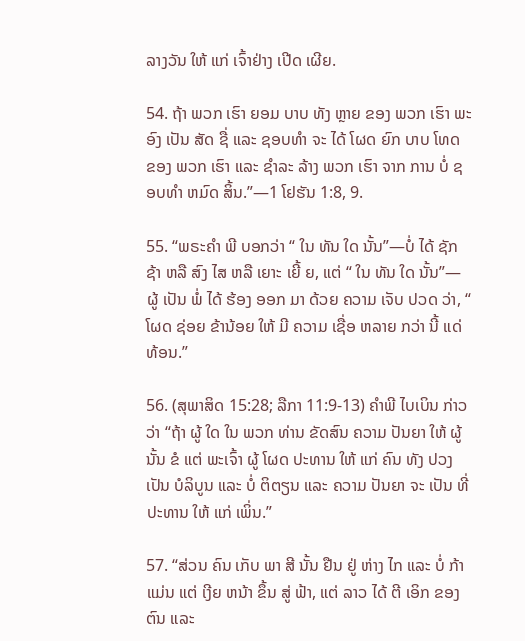ລາງວັນ ໃຫ້ ແກ່ ເຈົ້າຢ່າງ ເປີດ ເຜີຍ.

54. ຖ້າ ພວກ ເຮົາ ຍອມ ບາບ ທັງ ຫຼາຍ ຂອງ ພວກ ເຮົາ ພະອົງ ເປັນ ສັດ ຊື່ ແລະ ຊອບທໍາ ຈະ ໄດ້ ໂຜດ ຍົກ ບາບ ໂທດ ຂອງ ພວກ ເຮົາ ແລະ ຊໍາລະ ລ້າງ ພວກ ເຮົາ ຈາກ ການ ບໍ່ ຊອບທໍາ ຫມົດ ສິ້ນ.”—1 ໂຢຮັນ 1:8, 9.

55. “ພຣະຄໍາ ພີ ບອກວ່າ “ ໃນ ທັນ ໃດ ນັ້ນ”—ບໍ່ ໄດ້ ຊັກ ຊ້າ ຫລື ສົງ ໄສ ຫລື ເຍາະ ເຍີ້ ຍ, ແຕ່ “ ໃນ ທັນ ໃດ ນັ້ນ”—ຜູ້ ເປັນ ພໍ່ ໄດ້ ຮ້ອງ ອອກ ມາ ດ້ວຍ ຄວາມ ເຈັບ ປວດ ວ່າ, “ ໂຜດ ຊ່ອຍ ຂ້ານ້ອຍ ໃຫ້ ມີ ຄວາມ ເຊື່ອ ຫລາຍ ກວ່າ ນີ້ ແດ່ທ້ອນ.”

56. (ສຸພາສິດ 15:28; ລືກາ 11:9-13) ຄໍາພີ ໄບເບິນ ກ່າວ ວ່າ “ຖ້າ ຜູ້ ໃດ ໃນ ພວກ ທ່ານ ຂັດສົນ ຄວາມ ປັນຍາ ໃຫ້ ຜູ້ ນັ້ນ ຂໍ ແຕ່ ພະເຈົ້າ ຜູ້ ໂຜດ ປະທານ ໃຫ້ ແກ່ ຄົນ ທັງ ປວງ ເປັນ ບໍລິບູນ ແລະ ບໍ່ ຕິຕຽນ ແລະ ຄວາມ ປັນຍາ ຈະ ເປັນ ທີ່ ປະທານ ໃຫ້ ແກ່ ເພິ່ນ.”

57. “ສ່ວນ ຄົນ ເກັບ ພາ ສີ ນັ້ນ ຢືນ ຢູ່ ຫ່າງ ໄກ ແລະ ບໍ່ ກ້າ ແມ່ນ ແຕ່ ເງີຍ ຫນ້າ ຂຶ້ນ ສູ່ ຟ້າ, ແຕ່ ລາວ ໄດ້ ຕີ ເອິກ ຂອງ ຕົນ ແລະ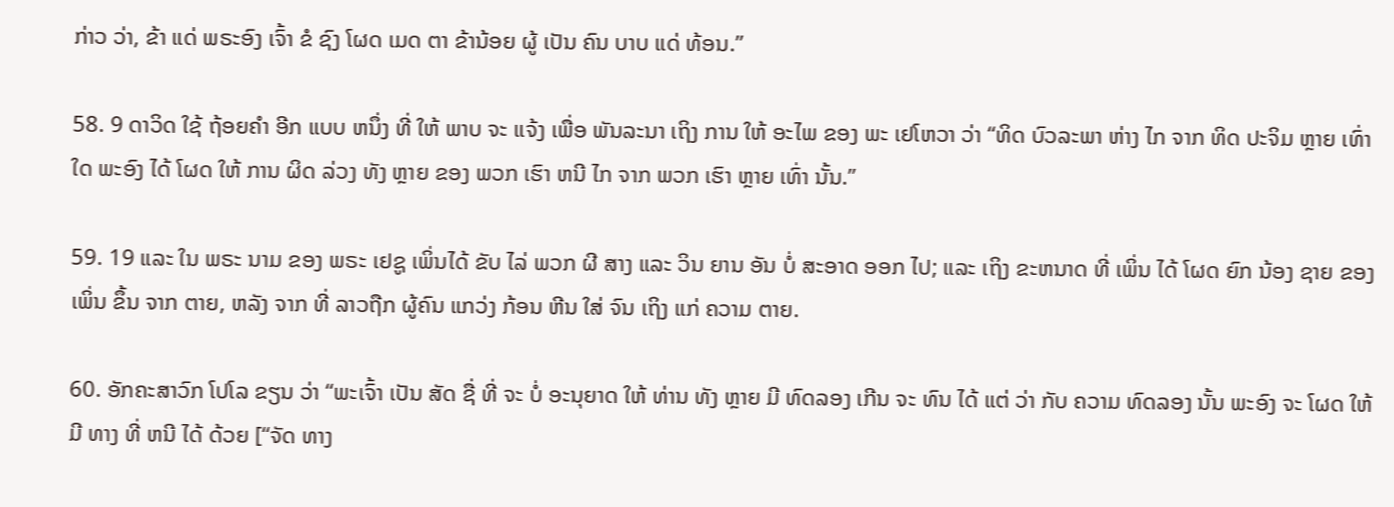ກ່າວ ວ່າ, ຂ້າ ແດ່ ພຣະອົງ ເຈົ້າ ຂໍ ຊົງ ໂຜດ ເມດ ຕາ ຂ້ານ້ອຍ ຜູ້ ເປັນ ຄົນ ບາບ ແດ່ ທ້ອນ.”

58. 9 ດາວິດ ໃຊ້ ຖ້ອຍຄໍາ ອີກ ແບບ ຫນຶ່ງ ທີ່ ໃຫ້ ພາບ ຈະ ແຈ້ງ ເພື່ອ ພັນລະນາ ເຖິງ ການ ໃຫ້ ອະໄພ ຂອງ ພະ ເຢໂຫວາ ວ່າ “ທິດ ບົວລະພາ ຫ່າງ ໄກ ຈາກ ທິດ ປະຈິມ ຫຼາຍ ເທົ່າ ໃດ ພະອົງ ໄດ້ ໂຜດ ໃຫ້ ການ ຜິດ ລ່ວງ ທັງ ຫຼາຍ ຂອງ ພວກ ເຮົາ ຫນີ ໄກ ຈາກ ພວກ ເຮົາ ຫຼາຍ ເທົ່າ ນັ້ນ.”

59. 19 ແລະ ໃນ ພຣະ ນາມ ຂອງ ພຣະ ເຢຊູ ເພິ່ນໄດ້ ຂັບ ໄລ່ ພວກ ຜີ ສາງ ແລະ ວິນ ຍານ ອັນ ບໍ່ ສະອາດ ອອກ ໄປ; ແລະ ເຖິງ ຂະຫນາດ ທີ່ ເພິ່ນ ໄດ້ ໂຜດ ຍົກ ນ້ອງ ຊາຍ ຂອງ ເພິ່ນ ຂຶ້ນ ຈາກ ຕາຍ, ຫລັງ ຈາກ ທີ່ ລາວຖືກ ຜູ້ຄົນ ແກວ່ງ ກ້ອນ ຫີນ ໃສ່ ຈົນ ເຖິງ ແກ່ ຄວາມ ຕາຍ.

60. ອັກຄະສາວົກ ໂປໂລ ຂຽນ ວ່າ “ພະເຈົ້າ ເປັນ ສັດ ຊື່ ທີ່ ຈະ ບໍ່ ອະນຸຍາດ ໃຫ້ ທ່ານ ທັງ ຫຼາຍ ມີ ທົດລອງ ເກີນ ຈະ ທົນ ໄດ້ ແຕ່ ວ່າ ກັບ ຄວາມ ທົດລອງ ນັ້ນ ພະອົງ ຈະ ໂຜດ ໃຫ້ ມີ ທາງ ທີ່ ຫນີ ໄດ້ ດ້ວຍ [“ຈັດ ທາງ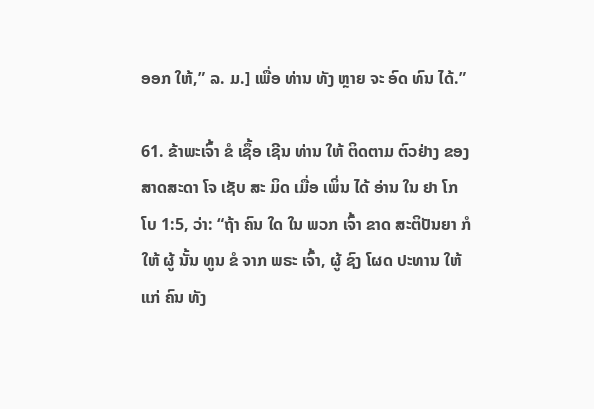ອອກ ໃຫ້,” ລ. ມ.] ເພື່ອ ທ່ານ ທັງ ຫຼາຍ ຈະ ອົດ ທົນ ໄດ້.”

61. ຂ້າພະເຈົ້າ ຂໍ ເຊຶ້ອ ເຊີນ ທ່ານ ໃຫ້ ຕິດຕາມ ຕົວຢ່າງ ຂອງສາດສະດາ ໂຈ ເຊັບ ສະ ມິດ ເມື່ອ ເພິ່ນ ໄດ້ ອ່ານ ໃນ ຢາ ໂກ ໂບ 1:5, ວ່າ: “ຖ້າ ຄົນ ໃດ ໃນ ພວກ ເຈົ້າ ຂາດ ສະຕິປັນຍາ ກໍ ໃຫ້ ຜູ້ ນັ້ນ ທູນ ຂໍ ຈາກ ພຣະ ເຈົ້າ, ຜູ້ ຊົງ ໂຜດ ປະທານ ໃຫ້ແກ່ ຄົນ ທັງ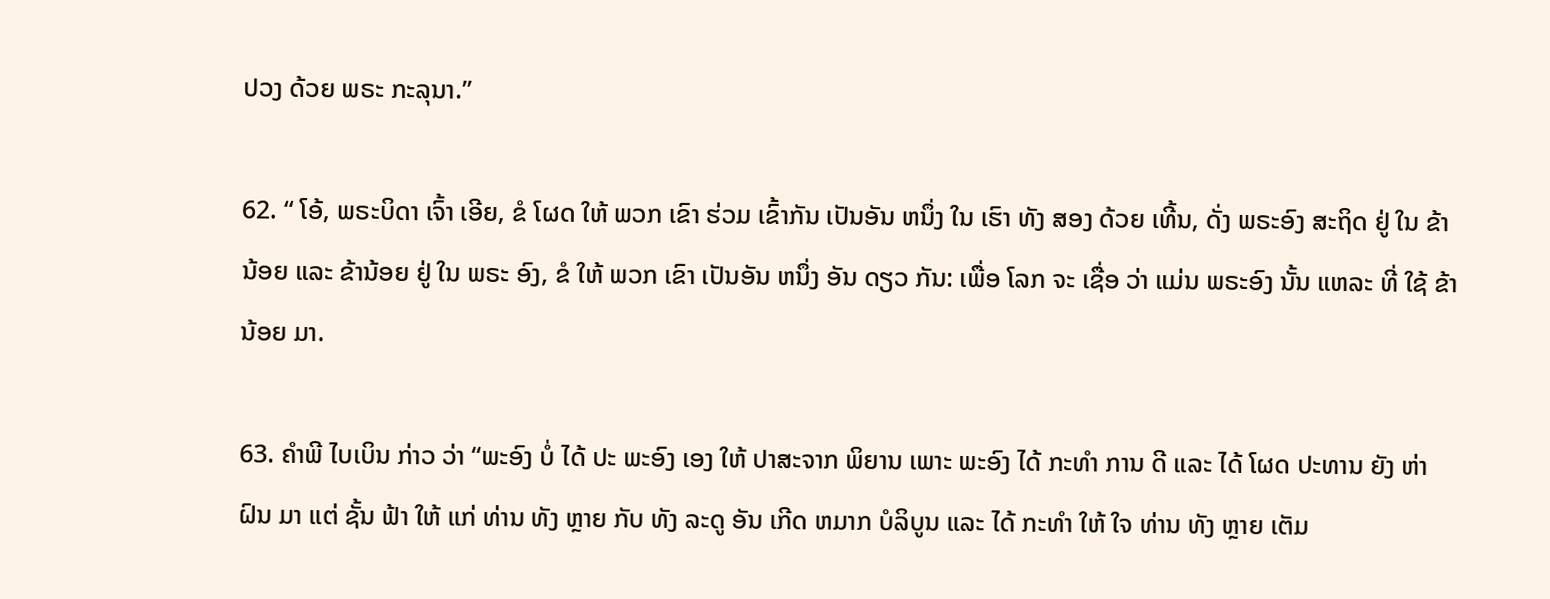ປວງ ດ້ວຍ ພຣະ ກະລຸນາ.”

62. “ ໂອ້, ພຣະບິດາ ເຈົ້າ ເອີຍ, ຂໍ ໂຜດ ໃຫ້ ພວກ ເຂົາ ຮ່ວມ ເຂົ້າກັນ ເປັນອັນ ຫນຶ່ງ ໃນ ເຮົາ ທັງ ສອງ ດ້ວຍ ເທີ້ນ, ດັ່ງ ພຣະອົງ ສະຖິດ ຢູ່ ໃນ ຂ້ານ້ອຍ ແລະ ຂ້ານ້ອຍ ຢູ່ ໃນ ພຣະ ອົງ, ຂໍ ໃຫ້ ພວກ ເຂົາ ເປັນອັນ ຫນຶ່ງ ອັນ ດຽວ ກັນ: ເພື່ອ ໂລກ ຈະ ເຊື່ອ ວ່າ ແມ່ນ ພຣະອົງ ນັ້ນ ແຫລະ ທີ່ ໃຊ້ ຂ້ານ້ອຍ ມາ.

63. ຄໍາພີ ໄບເບິນ ກ່າວ ວ່າ “ພະອົງ ບໍ່ ໄດ້ ປະ ພະອົງ ເອງ ໃຫ້ ປາສະຈາກ ພິຍານ ເພາະ ພະອົງ ໄດ້ ກະທໍາ ການ ດີ ແລະ ໄດ້ ໂຜດ ປະທານ ຍັງ ຫ່າ ຝົນ ມາ ແຕ່ ຊັ້ນ ຟ້າ ໃຫ້ ແກ່ ທ່ານ ທັງ ຫຼາຍ ກັບ ທັງ ລະດູ ອັນ ເກີດ ຫມາກ ບໍລິບູນ ແລະ ໄດ້ ກະທໍາ ໃຫ້ ໃຈ ທ່ານ ທັງ ຫຼາຍ ເຕັມ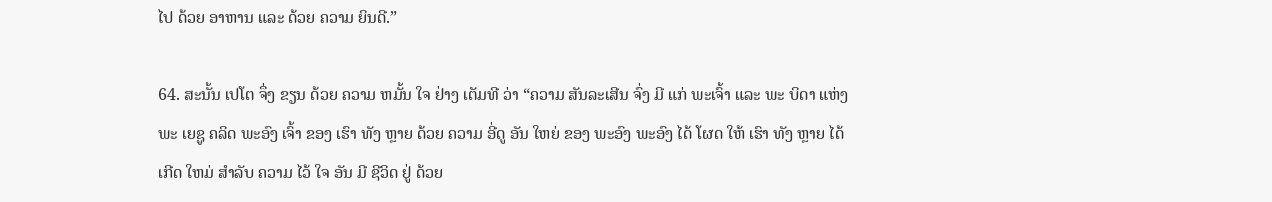ໄປ ດ້ວຍ ອາຫານ ແລະ ດ້ວຍ ຄວາມ ຍິນດີ.”

64. ສະນັ້ນ ເປໂຕ ຈຶ່ງ ຂຽນ ດ້ວຍ ຄວາມ ຫມັ້ນ ໃຈ ຢ່າງ ເຕັມທີ ວ່າ “ຄວາມ ສັນລະເສີນ ຈົ່ງ ມີ ແກ່ ພະເຈົ້າ ແລະ ພະ ບິດາ ແຫ່ງ ພະ ເຍຊູ ຄລິດ ພະອົງ ເຈົ້າ ຂອງ ເຮົາ ທັງ ຫຼາຍ ດ້ວຍ ຄວາມ ອີ່ດູ ອັນ ໃຫຍ່ ຂອງ ພະອົງ ພະອົງ ໄດ້ ໂຜດ ໃຫ້ ເຮົາ ທັງ ຫຼາຍ ໄດ້ ເກີດ ໃຫມ່ ສໍາລັບ ຄວາມ ໄວ້ ໃຈ ອັນ ມີ ຊີວິດ ຢູ່ ດ້ວຍ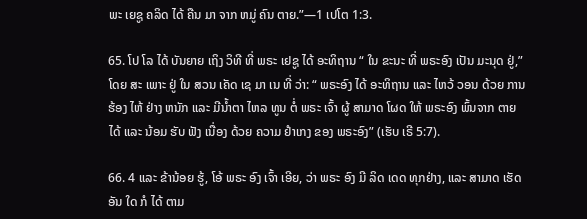ພະ ເຍຊູ ຄລິດ ໄດ້ ຄືນ ມາ ຈາກ ຫມູ່ ຄົນ ຕາຍ.”—1 ເປໂຕ 1:3.

65. ໂປ ໂລ ໄດ້ ບັນຍາຍ ເຖິງ ວິທີ ທີ່ ພຣະ ເຢຊູ ໄດ້ ອະທິຖານ “ ໃນ ຂະນະ ທີ່ ພຣະອົງ ເປັນ ມະນຸດ ຢູ່,” ໂດຍ ສະ ເພາະ ຢູ່ ໃນ ສວນ ເຄັດ ເຊ ມາ ເນ ທີ່ ວ່າ: “ ພຣະອົງ ໄດ້ ອະທິຖານ ແລະ ໄຫວ້ ວອນ ດ້ວຍ ການ ຮ້ອງ ໄຫ້ ຢ່າງ ຫນັກ ແລະ ມີນ້ຳຕາ ໄຫລ ທູນ ຕໍ່ ພຣະ ເຈົ້າ ຜູ້ ສາມາດ ໂຜດ ໃຫ້ ພຣະອົງ ພົ້ນຈາກ ຕາຍ ໄດ້ ແລະ ນ້ອມ ຮັບ ຟັງ ເນື່ອງ ດ້ວຍ ຄວາມ ຢໍາເກງ ຂອງ ພຣະອົງ” (ເຮັບ ເຣີ 5:7).

66. 4 ແລະ ຂ້ານ້ອຍ ຮູ້, ໂອ້ ພຣະ ອົງ ເຈົ້າ ເອີຍ, ວ່າ ພຣະ ອົງ ມີ ລິດ ເດດ ທຸກຢ່າງ, ແລະ ສາມາດ ເຮັດ ອັນ ໃດ ກໍ ໄດ້ ຕາມ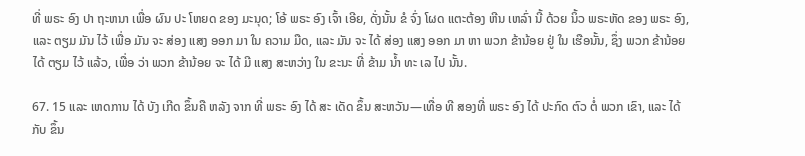ທີ່ ພຣະ ອົງ ປາ ຖະຫນາ ເພື່ອ ຜົນ ປະ ໂຫຍດ ຂອງ ມະນຸດ; ໂອ້ ພຣະ ອົງ ເຈົ້າ ເອີຍ, ດັ່ງນັ້ນ ຂໍ ຈົ່ງ ໂຜດ ແຕະຕ້ອງ ຫີນ ເຫລົ່າ ນີ້ ດ້ວຍ ນິ້ວ ພຣະຫັດ ຂອງ ພຣະ ອົງ, ແລະ ຕຽມ ມັນ ໄວ້ ເພື່ອ ມັນ ຈະ ສ່ອງ ແສງ ອອກ ມາ ໃນ ຄວາມ ມືດ, ແລະ ມັນ ຈະ ໄດ້ ສ່ອງ ແສງ ອອກ ມາ ຫາ ພວກ ຂ້ານ້ອຍ ຢູ່ ໃນ ເຮືອນັ້ນ, ຊຶ່ງ ພວກ ຂ້ານ້ອຍ ໄດ້ ຕຽມ ໄວ້ ແລ້ວ, ເພື່ອ ວ່າ ພວກ ຂ້ານ້ອຍ ຈະ ໄດ້ ມີ ແສງ ສະຫວ່າງ ໃນ ຂະນະ ທີ່ ຂ້າມ ນ້ຳ ທະ ເລ ໄປ ນັ້ນ.

67. 15 ແລະ ເຫດການ ໄດ້ ບັງ ເກີດ ຂຶ້ນຄື ຫລັງ ຈາກ ທີ່ ພຣະ ອົງ ໄດ້ ສະ ເດັດ ຂຶ້ນ ສະຫວັນ—ເທື່ອ ທີ ສອງທີ່ ພຣະ ອົງ ໄດ້ ປະກົດ ຕົວ ຕໍ່ ພວກ ເຂົາ, ແລະ ໄດ້ກັບ ຂຶ້ນ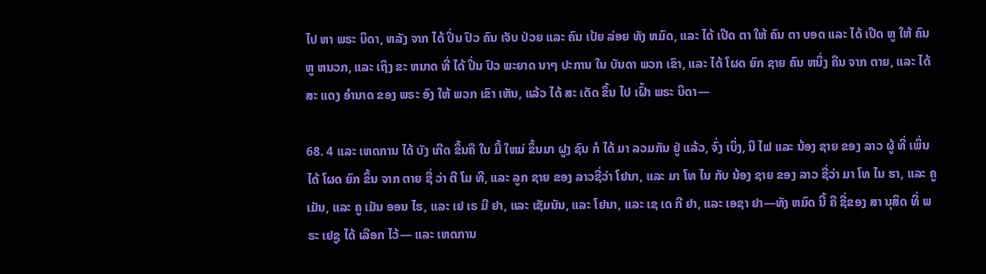ໄປ ຫາ ພຣະ ບິດາ, ຫລັງ ຈາກ ໄດ້ ປິ່ນ ປົວ ຄົນ ເຈັບ ປ່ວຍ ແລະ ຄົນ ເປ້ຍ ລ່ອຍ ທັງ ຫມົດ, ແລະ ໄດ້ ເປີດ ຕາ ໃຫ້ ຄົນ ຕາ ບອດ ແລະ ໄດ້ ເປີດ ຫູ ໃຫ້ ຄົນ ຫູ ຫນວກ, ແລະ ເຖິງ ຂະ ຫນາດ ທີ່ ໄດ້ ປິ່ນ ປົວ ພະຍາດ ນາໆ ປະການ ໃນ ບັນດາ ພວກ ເຂົາ, ແລະ ໄດ້ ໂຜດ ຍົກ ຊາຍ ຄົນ ຫນຶ່ງ ຄືນ ຈາກ ຕາຍ, ແລະ ໄດ້ ສະ ແດງ ອໍານາດ ຂອງ ພຣະ ອົງ ໃຫ້ ພວກ ເຂົາ ເຫັນ, ແລ້ວ ໄດ້ ສະ ເດັດ ຂຶ້ນ ໄປ ເຝົ້າ ພຣະ ບິດາ—

68. 4 ແລະ ເຫດການ ໄດ້ ບັງ ເກີດ ຂຶ້ນຄື ໃນ ມື້ ໃຫມ່ ຂຶ້ນມາ ຝູງ ຊົນ ກໍ ໄດ້ ມາ ລວມກັນ ຢູ່ ແລ້ວ, ຈົ່ງ ເບິ່ງ, ນີ ໄຟ ແລະ ນ້ອງ ຊາຍ ຂອງ ລາວ ຜູ້ ທີ່ ເພິ່ນ ໄດ້ ໂຜດ ຍົກ ຂຶ້ນ ຈາກ ຕາຍ ຊື່ ວ່າ ຕີ ໂມ ທີ, ແລະ ລູກ ຊາຍ ຂອງ ລາວຊື່ວ່າ ໂຢນາ, ແລະ ມາ ໂທ ໄນ ກັບ ນ້ອງ ຊາຍ ຂອງ ລາວ ຊື່ວ່າ ມາ ໂທ ໄນ ຮາ, ແລະ ຄູ ເມັນ, ແລະ ຄູ ເມັນ ອອນ ໄຮ, ແລະ ເຢ ເຣ ມີ ຢາ, ແລະ ເຊັມນັນ, ແລະ ໂຢນາ, ແລະ ເຊ ເດ ກີ ຢາ, ແລະ ເອຊາ ຢາ—ທັງ ຫມົດ ນີ້ ຄື ຊື່ຂອງ ສາ ນຸສິດ ທີ່ ພຣະ ເຢຊູ ໄດ້ ເລືອກ ໄວ້— ແລະ ເຫດການ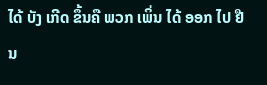ໄດ້ ບັງ ເກີດ ຂຶ້ນຄື ພວກ ເພິ່ນ ໄດ້ ອອກ ໄປ ຢືນ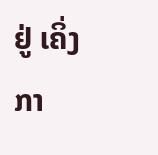ຢູ່ ເຄິ່ງ ກາ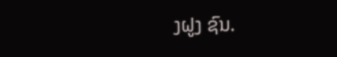ງຝູງ ຊົນ.